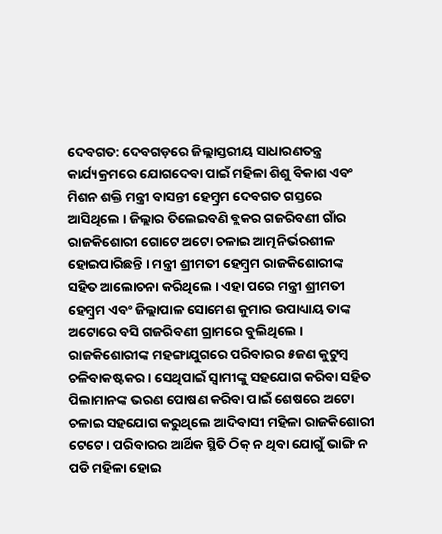ଦେବଗତ: ଦେବଗଡ଼ରେ ଜିଲ୍ଲାସ୍ତରୀୟ ସାଧାରଣତନ୍ତ୍ର କାର୍ଯ୍ୟକ୍ରମରେ ଯୋଗଦେବା ପାଇଁ ମହିଳା ଶିଶୁ ବିକାଶ ଏବଂ ମିଶନ ଶକ୍ତି ମନ୍ତ୍ରୀ ବାସନ୍ତୀ ହେମ୍ବ୍ରମ ଦେବଗତ ଗସ୍ତରେ ଆସିଥିଲେ । ଜିଲ୍ଲାର ତିଲେଇବଣି ବ୍ଲକର ଗଜରିବଣୀ ଗାଁର ରାଜକିଶୋରୀ ଗୋଟେ ଅଟୋ ଚଳାଇ ଆତ୍ମନିର୍ଭରଶୀଳ ହୋଇପାରିଛନ୍ତି । ମନ୍ତ୍ରୀ ଶ୍ରୀମତୀ ହେମ୍ବ୍ରମ ରାଜକିଶୋରୀଙ୍କ ସହିତ ଆଲୋଚନା କରିଥିଲେ । ଏହା ପରେ ମନ୍ତ୍ରୀ ଶ୍ରୀମତୀ ହେମ୍ବ୍ରମ ଏବଂ ଜିଲ୍ଲାପାଳ ସୋମେଶ କୁମାର ଉପାଧ୍ୟାୟ ତାଙ୍କ ଅଟୋରେ ବସି ଗଜରିବଣୀ ଗ୍ରାମରେ ବୁଲିଥିଲେ ।
ରାଜକିଶୋରୀଙ୍କ ମହଙ୍ଗାଯୁଗରେ ପରିବାରର ୫ଜଣ କୁଟୁମ୍ବ ଚଳିବାକଷ୍ଟକର । ସେଥିପାଇଁ ସ୍ଵାମୀଙ୍କୁ ସହଯୋଗ କରିବା ସହିତ ପିଲାମାନଙ୍କ ଭରଣ ପୋଷଣ କରିବା ପାଇଁ ଶେଷରେ ଅଟୋ ଚଳାଇ ସହଯୋଗ କରୁଥିଲେ ଆଦିବାସୀ ମହିଳା ରାଜକିଶୋରୀ ଟେଟେ । ପରିବାରର ଆର୍ଥିକ ସ୍ଥିତି ଠିକ୍ ନ ଥିବା ଯୋଗୁଁ ଭାଙ୍ଗି ନ ପଡି ମହିଳା ହୋଇ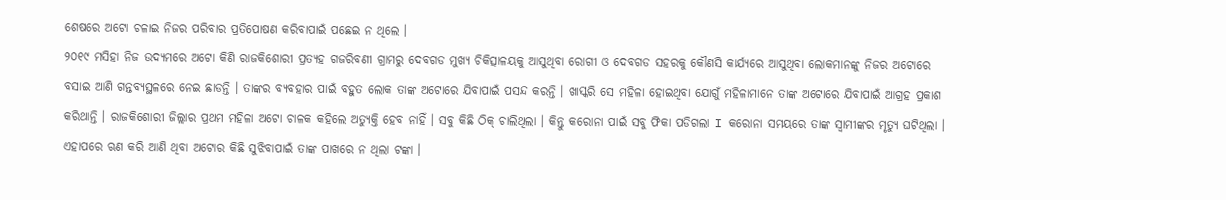ଶେଷରେ ଅଟୋ ଚଳାଇ ନିଜର ପରିବାର ପ୍ରତିପୋଷଣ କରିବାପାଇଁ ପଛେଇ ନ ଥିଲେ ।
୨୦୧୯ ମସିହା ନିଜ ଉଦ୍ୟମରେ ଅଟୋ କିଣି ରାଜକିଶୋରୀ ପ୍ରତ୍ୟହ ଗଜରିବଣୀ ଗ୍ରାମରୁ ଦେବଗଡ ମୁଖ୍ୟ ଚିକିତ୍ସାଳୟକୁ ଆସୁଥିବା ରୋଗୀ ଓ ଦେବଗଡ ସହରକୁ କୌଣସି କାର୍ଯ୍ୟରେ ଆସୁଥିବା ଲୋକମାନଙ୍କୁ ନିଜର ଅଟୋରେ ବସାଇ ଆଣି ଗନ୍ତବ୍ୟସ୍ଥଳରେ ନେଇ ଛାଡନ୍ତି । ତାଙ୍କର ବ୍ୟବହାର ପାଇଁ ବହୁତ ଲୋକ ତାଙ୍କ ଅଟୋରେ ଯିବାପାଇଁ ପସନ୍ଦ କରନ୍ତି । ଖାସ୍କରି ସେ ମହିଳା ହୋଇଥିବା ଯୋଗୁଁ ମହିଳାମାନେ ତାଙ୍କ ଅଟୋରେ ଯିବାପାଇଁ ଆଗ୍ରହ ପ୍ରକାଶ କରିଥାନ୍ତି । ରାଜକିଶୋରୀ ଜିଲ୍ଲାର ପ୍ରଥମ ମହିଳା ଅଟୋ ଚାଳକ କହିଲେ ଅତ୍ୟୁକ୍ତି ହେବ ନାହିଁ । ସବୁ କିଛି ଠିକ୍ ଚାଲିଥିଲା । କିନ୍ତୁ କରୋନା ପାଇଁ ସବୁ ଫିକା ପଡିଗଲା I କରୋନା ସମୟରେ ତାଙ୍କ ସ୍ଵାମୀଙ୍କର ମୃତ୍ୟୁ ଘଟିଥିଲା । ଏହାପରେ ଋଣ କରି ଆଣି ଥିବା ଅଟୋର କିଛି ସୁଝିବାପାଇଁ ତାଙ୍କ ପାଖରେ ନ ଥିଲା ଟଙ୍କା ।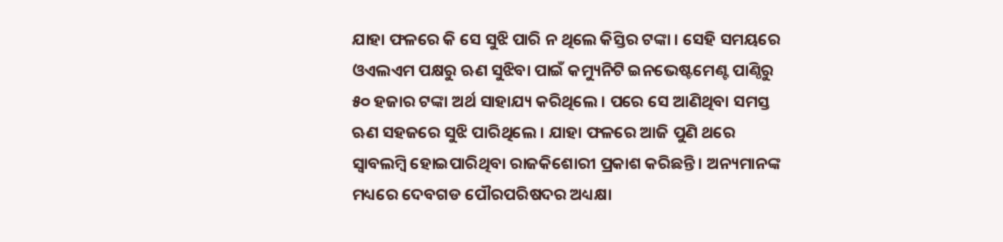ଯାହା ଫଳରେ କି ସେ ସୁଝି ପାରି ନ ଥିଲେ କିସ୍ତିର ଟଙ୍କା । ସେହି ସମୟରେ ଓଏଲଏମ ପକ୍ଷରୁ ଋଣ ସୁଝିବା ପାଇଁ କମ୍ୟୁନିଟି ଇନଭେଷ୍ଟମେଣ୍ଟ ପାଣ୍ଠିରୁ ୫୦ ହଜାର ଟଙ୍କା ଅର୍ଥ ସାହାଯ୍ୟ କରିଥିଲେ । ପରେ ସେ ଆଣିଥିବା ସମସ୍ତ ଋଣ ସହଜରେ ସୁଝି ପାରିଥିଲେ । ଯାହା ଫଳରେ ଆଜି ପୁଣି ଥରେ ସ୍ବାବଲମ୍ବି ହୋଇପାରିଥିବା ରାଜକିଶୋରୀ ପ୍ରକାଶ କରିଛନ୍ତି । ଅନ୍ୟମାନଙ୍କ ମଧ୍ୟରେ ଦେବଗଡ ପୌରପରିଷଦର ଅଧ୍ୟକ୍ଷା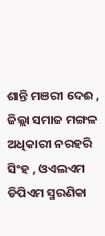ଶାନ୍ତି ମଞରୀ ଦେଈ , ଜିଲ୍ଲା ସମାଜ ମଙ୍ଗଳ ଅଧିକାରୀ ନରହରି ସିଂହ , ଓଏଲଏମ ଡିପିଏମ ସ୍ମରଣିକା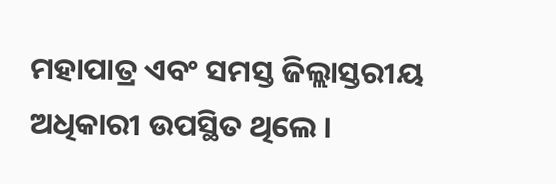ମହାପାତ୍ର ଏବଂ ସମସ୍ତ ଜିଲ୍ଲାସ୍ତରୀୟ ଅଧିକାରୀ ଉପସ୍ଥିତ ଥିଲେ ।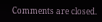Comments are closed.